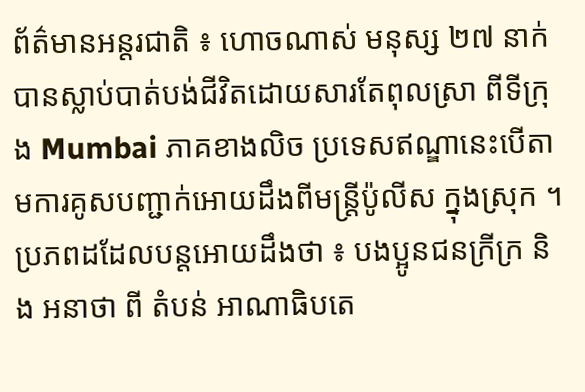ព័ត៌មានអន្តរជាតិ ៖ ហោចណាស់ មនុស្ស ២៧ នាក់ បានស្លាប់បាត់បង់ជីវិតដោយសារតែពុលស្រា ពីទីក្រុង Mumbai ភាគខាងលិច ប្រទេសឥណ្ឌានេះបើតាមការគូសបញ្ជាក់អោយដឹងពីមន្ត្រីប៉ូលីស ក្នុងស្រុក ។
ប្រភពដដែលបន្តអោយដឹងថា ៖ បងប្អូនជនក្រីក្រ និង អនាថា ពី តំបន់ អាណាធិបតេ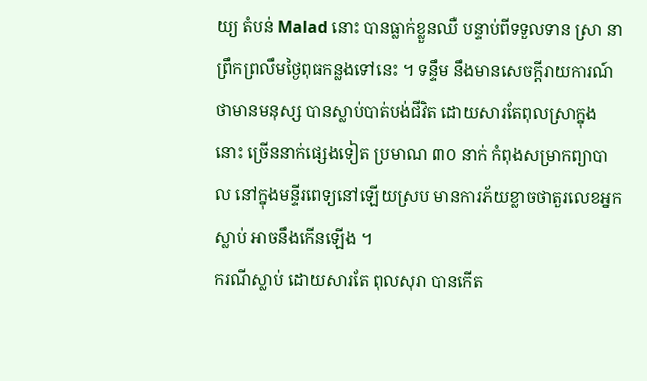យ្យ តំបន់ Malad នោះ បានធ្លាក់ខ្លួនឈឺ បន្ទាប់ពីទទួលទាន ស្រា នាព្រឹកព្រលឹមថ្ងៃពុធកន្លងទៅនេះ ។ ទន្ទឹម នឹងមានសេចក្តីរាយការណ៍ ថាមានមនុស្ស បានស្លាប់បាត់បង់ជីវិត ដោយសារតែពុលស្រាក្នុងនោះ ច្រើននាក់ផ្សេងទៀត ប្រមាណ ៣០ នាក់ កំពុងសម្រាកព្យាបាល នៅក្នុងមន្ទីរពេទ្យនៅឡើយស្រប មានការភ័យខ្លាចថាតួរលេខអ្នកស្លាប់ អាចនឹងកើនឡើង ។
ករណីស្លាប់ ដោយសារតែ ពុលសុរា បានកើត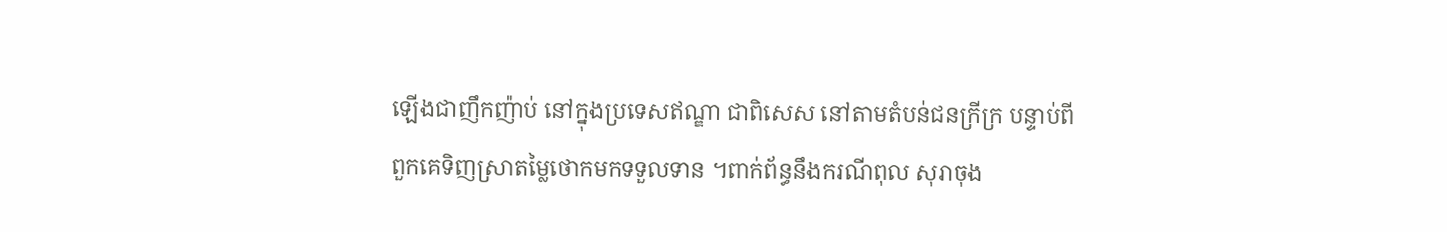ឡើងជាញឹកញ៉ាប់ នៅក្នុងប្រទេសឥណ្ឌា ជាពិសេស នៅតាមតំបន់ជនក្រីក្រ បន្ទាប់ពីពួកគេទិញស្រាតម្លៃថោកមកទទួលទាន ។ពាក់ព័ន្ធនឹងករណីពុល សុរាចុង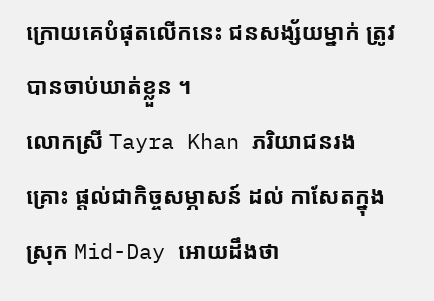ក្រោយគេបំផុតលើកនេះ ជនសង្ស័យម្នាក់ ត្រូវបានចាប់ឃាត់ខ្លួន ។
លោកស្រី Tayra Khan ភរិយាជនរងគ្រោះ ផ្តល់ជាកិច្ចសម្ភាសន៍ ដល់ កាសែតក្នុងស្រុក Mid-Day អោយដឹងថា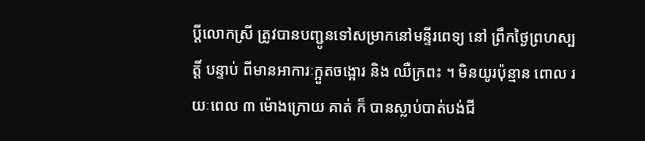ប្តីលោកស្រី ត្រូវបានបញ្ជូនទៅសម្រាកនៅមន្ទីរពេទ្យ នៅ ព្រឹកថ្ងៃព្រហស្បត្តិ៍ បន្ទាប់ ពីមានអាការៈក្អួតចង្អោរ និង ឈឺក្រពះ ។ មិនយូរប៉ុន្មាន ពោល រយៈពេល ៣ ម៉ោងក្រោយ គាត់ ក៏ បានស្លាប់បាត់បង់ជី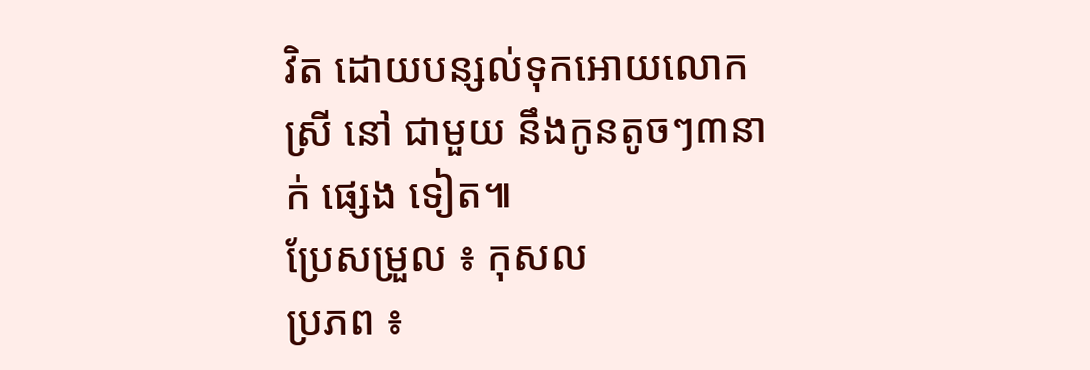វិត ដោយបន្សល់ទុកអោយលោកស្រី នៅ ជាមួយ នឹងកូនតូចៗ៣នាក់ ផ្សេង ទៀត៕
ប្រែសម្រួល ៖ កុសល
ប្រភព ៖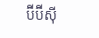ប៊ីប៊ីស៊ី